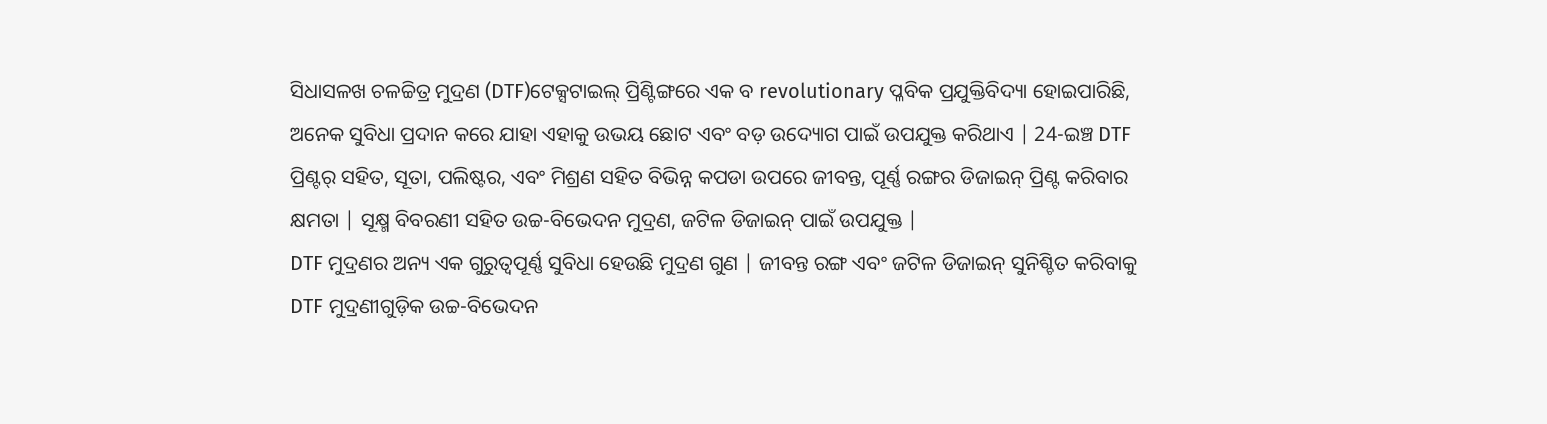ସିଧାସଳଖ ଚଳଚ୍ଚିତ୍ର ମୁଦ୍ରଣ (DTF)ଟେକ୍ସଟାଇଲ୍ ପ୍ରିଣ୍ଟିଙ୍ଗରେ ଏକ ବ revolutionary ପ୍ଳବିକ ପ୍ରଯୁକ୍ତିବିଦ୍ୟା ହୋଇପାରିଛି, ଅନେକ ସୁବିଧା ପ୍ରଦାନ କରେ ଯାହା ଏହାକୁ ଉଭୟ ଛୋଟ ଏବଂ ବଡ଼ ଉଦ୍ୟୋଗ ପାଇଁ ଉପଯୁକ୍ତ କରିଥାଏ | 24-ଇଞ୍ଚ DTF ପ୍ରିଣ୍ଟର୍ ସହିତ, ସୂତା, ପଲିଷ୍ଟର, ଏବଂ ମିଶ୍ରଣ ସହିତ ବିଭିନ୍ନ କପଡା ଉପରେ ଜୀବନ୍ତ, ପୂର୍ଣ୍ଣ ରଙ୍ଗର ଡିଜାଇନ୍ ପ୍ରିଣ୍ଟ କରିବାର କ୍ଷମତା | ସୂକ୍ଷ୍ମ ବିବରଣୀ ସହିତ ଉଚ୍ଚ-ବିଭେଦନ ମୁଦ୍ରଣ, ଜଟିଳ ଡିଜାଇନ୍ ପାଇଁ ଉପଯୁକ୍ତ |
DTF ମୁଦ୍ରଣର ଅନ୍ୟ ଏକ ଗୁରୁତ୍ୱପୂର୍ଣ୍ଣ ସୁବିଧା ହେଉଛି ମୁଦ୍ରଣ ଗୁଣ | ଜୀବନ୍ତ ରଙ୍ଗ ଏବଂ ଜଟିଳ ଡିଜାଇନ୍ ସୁନିଶ୍ଚିତ କରିବାକୁ DTF ମୁଦ୍ରଣୀଗୁଡ଼ିକ ଉଚ୍ଚ-ବିଭେଦନ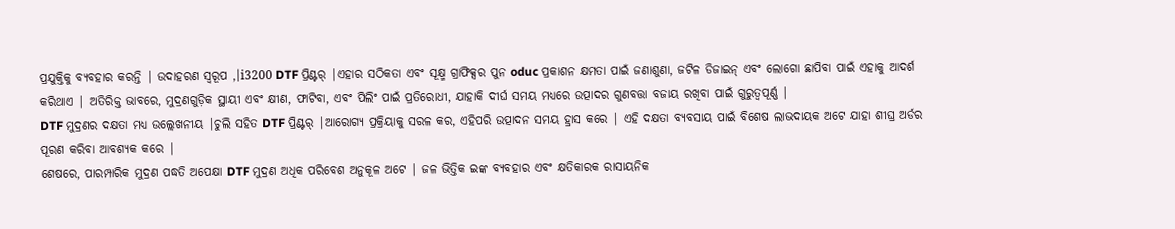ପ୍ରଯୁକ୍ତିକୁ ବ୍ୟବହାର କରନ୍ତି | ଉଦାହରଣ ସ୍ୱରୂପ ,।i3200 DTF ପ୍ରିଣ୍ଟର୍ |ଏହାର ସଠିକତା ଏବଂ ସୂକ୍ଷ୍ମ ଗ୍ରାଫିକ୍ସର ପୁନ oduc ପ୍ରକାଶନ କ୍ଷମତା ପାଇଁ ଜଣାଶୁଣା, ଜଟିଳ ଡିଜାଇନ୍ ଏବଂ ଲୋଗୋ ଛାପିବା ପାଇଁ ଏହାକୁ ଆଦର୍ଶ କରିଥାଏ | ଅତିରିକ୍ତ ଭାବରେ, ମୁଦ୍ରଣଗୁଡ଼ିକ ସ୍ଥାୟୀ ଏବଂ କ୍ଷୀଣ, ଫାଟିବା, ଏବଂ ପିଲିଂ ପାଇଁ ପ୍ରତିରୋଧୀ, ଯାହାକି ଦୀର୍ଘ ସମୟ ମଧ୍ୟରେ ଉତ୍ପାଦର ଗୁଣବତ୍ତା ବଜାୟ ରଖିବା ପାଇଁ ଗୁରୁତ୍ୱପୂର୍ଣ୍ଣ |
DTF ମୁଦ୍ରଣର ଦକ୍ଷତା ମଧ୍ୟ ଉଲ୍ଲେଖନୀୟ |ଚୁଲି ସହିତ DTF ପ୍ରିଣ୍ଟର୍ |ଆରୋଗ୍ୟ ପ୍ରକ୍ରିୟାକୁ ସରଳ କର, ଏହିପରି ଉତ୍ପାଦନ ସମୟ ହ୍ରାସ କରେ | ଏହି ଦକ୍ଷତା ବ୍ୟବସାୟ ପାଇଁ ବିଶେଷ ଲାଭଦାୟକ ଅଟେ ଯାହା ଶୀଘ୍ର ଅର୍ଡର ପୂରଣ କରିବା ଆବଶ୍ୟକ କରେ |
ଶେଷରେ, ପାରମ୍ପାରିକ ମୁଦ୍ରଣ ପଦ୍ଧତି ଅପେକ୍ଷା DTF ମୁଦ୍ରଣ ଅଧିକ ପରିବେଶ ଅନୁକୂଳ ଅଟେ | ଜଳ ଭିତ୍ତିକ ଇଙ୍କ ବ୍ୟବହାର ଏବଂ କ୍ଷତିକାରକ ରାସାୟନିକ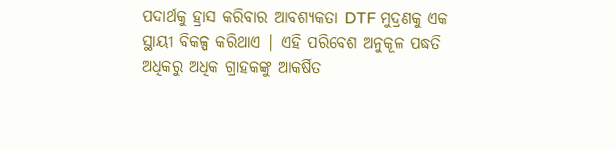ପଦାର୍ଥକୁ ହ୍ରାସ କରିବାର ଆବଶ୍ୟକତା DTF ମୁଦ୍ରଣକୁ ଏକ ସ୍ଥାୟୀ ବିକଳ୍ପ କରିଥାଏ | ଏହି ପରିବେଶ ଅନୁକୂଳ ପଦ୍ଧତି ଅଧିକରୁ ଅଧିକ ଗ୍ରାହକଙ୍କୁ ଆକର୍ଷିତ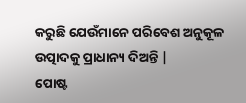କରୁଛି ଯେଉଁମାନେ ପରିବେଶ ଅନୁକୂଳ ଉତ୍ପାଦକୁ ପ୍ରାଧାନ୍ୟ ଦିଅନ୍ତି |
ପୋଷ୍ଟ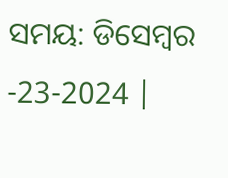ସମୟ: ଡିସେମ୍ବର -23-2024 |